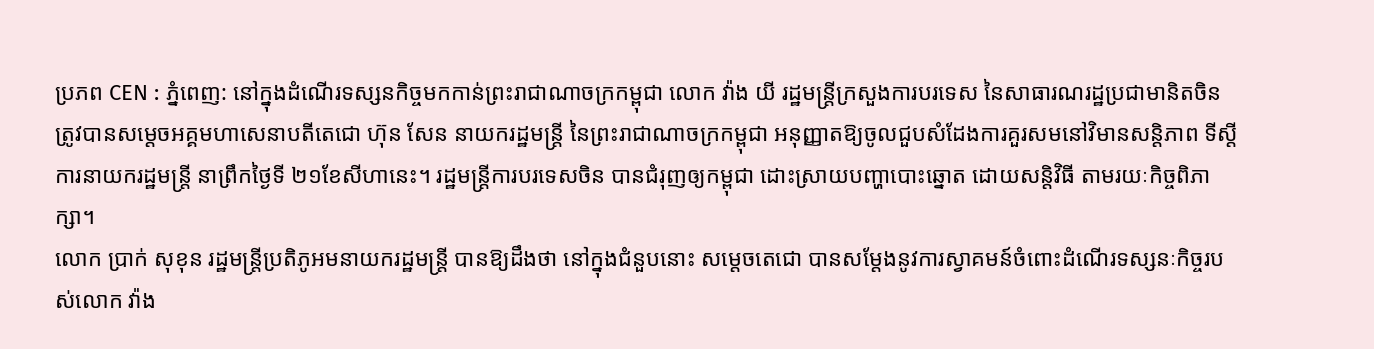ប្រភព CEN : ភ្នំពេញ: នៅក្នុងដំណើរទស្សនកិច្ចមកកាន់ព្រះរាជាណាចក្រកម្ពុជា លោក វ៉ាង យី រដ្ឋមន្ត្រីក្រសួងការបរទេស នៃសាធារណរដ្ឋប្រជាមានិតចិន ត្រូវបានសម្តេចអគ្គមហាសេនាបតីតេជោ ហ៊ុន សែន នាយករដ្ឋមន្ត្រី នៃព្រះរាជាណាចក្រកម្ពុជា អនុញ្ញាតឱ្យចូលជួបសំដែងការគួរសមនៅវិមានសន្តិភាព ទីស្តីការនាយករដ្ឋមន្ត្រី នាព្រឹកថ្ងៃទី ២១ខែសីហានេះ។ រដ្ឋមន្ត្រីការបរទេសចិន បានជំរុញឲ្យកម្ពុជា ដោះស្រាយបញ្ហាបោះឆ្នោត ដោយសន្តិវិធី តាមរយៈកិច្ចពិភាក្សា។
លោក ប្រាក់ សុខុន រដ្ឋមន្ត្រីប្រតិភូអមនាយករដ្ឋមន្ត្រី បានឱ្យដឹងថា នៅក្នុងជំនួបនោះ សម្តេចតេជោ បានសម្តែងនូវការស្វាគមន៍ចំពោះដំណើរទស្សនៈកិច្ចរបស់លោក វ៉ាង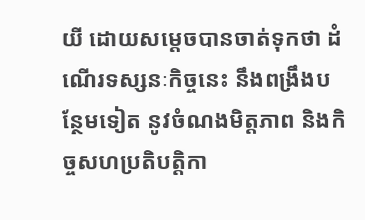យី ដោយសម្តេចបានចាត់ទុកថា ដំណើរទស្សនៈកិច្ចនេះ នឹងពង្រឹងបន្ថែមទៀត នូវចំណងមិត្តភាព និងកិច្ចសហប្រតិបត្តិកា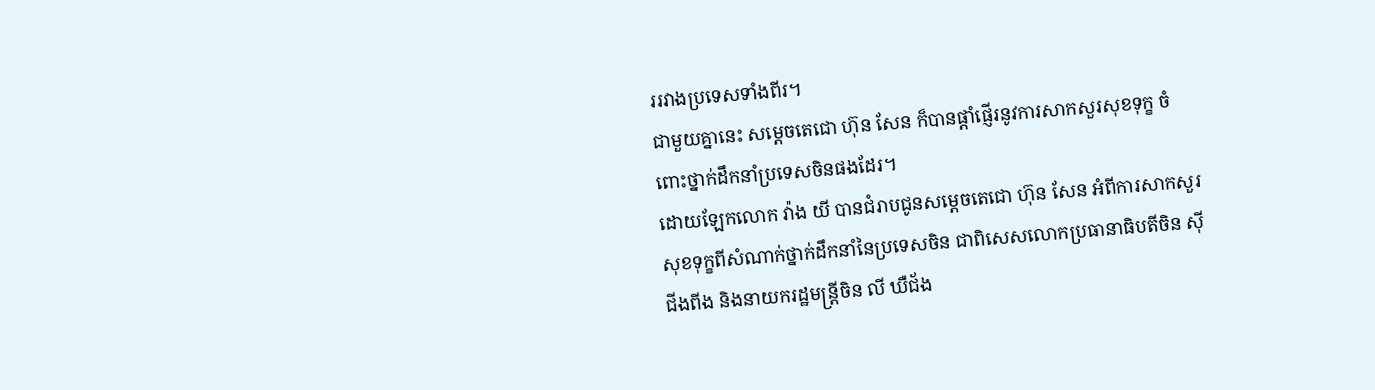ររវាងប្រទេសទាំងពីរ។
ជាមួយគ្នានេះ សម្តេចតេជោ ហ៊ុន សែន ក៏បានផ្តាំផ្ញើរនូវការសាកសួរសុខទុក្ខ ចំពោះថ្នាក់ដឹកនាំប្រទេសចិនផងដែរ។
ដោយឡែកលោក វ៉ាង យី បានជំរាបជូនសម្តេចតេជោ ហ៊ុន សែន អំពីការសាកសួរសុខទុក្ខពីសំណាក់ថ្នាក់ដឹកនាំនៃប្រទេសចិន ជាពិសេសលោកប្រធានាធិបតីចិន ស៊ី ជីងពីង និងនាយករដ្ឋមន្ត្រីចិន លី ឃឺជ័ង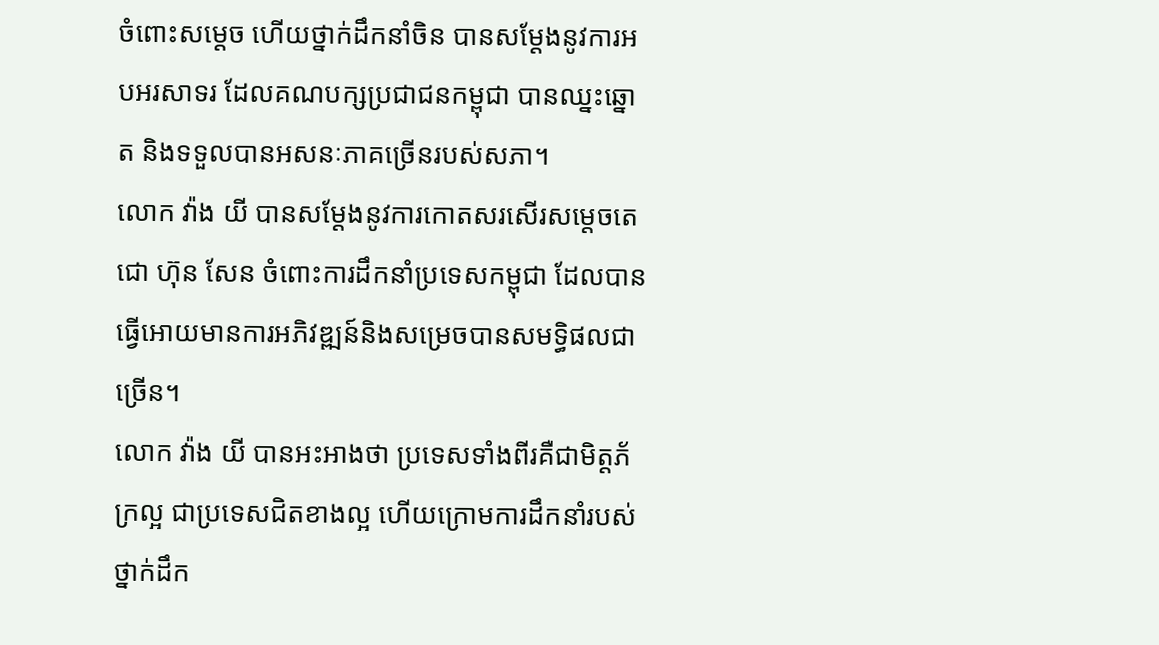ចំពោះសម្តេច ហើយថ្នាក់ដឹកនាំចិន បានសម្តែងនូវការអបអរសាទរ ដែលគណបក្សប្រជាជនកម្ពុជា បានឈ្នះឆ្នោត និងទទួលបានអសនៈភាគច្រើនរបស់សភា។
លោក វ៉ាង យី បានសម្តែងនូវការកោតសរសើរសម្តេចតេជោ ហ៊ុន សែន ចំពោះការដឹកនាំប្រទេសកម្ពុជា ដែលបានធ្វើអោយមានការអភិវឌ្ឍន៍និងសម្រេចបានសមទ្ធិផលជាច្រើន។
លោក វ៉ាង យី បានអះអាងថា ប្រទេសទាំងពីរគឺជាមិត្តភ័ក្រល្អ ជាប្រទេសជិតខាងល្អ ហើយក្រោមការដឹកនាំរបស់ថ្នាក់ដឹក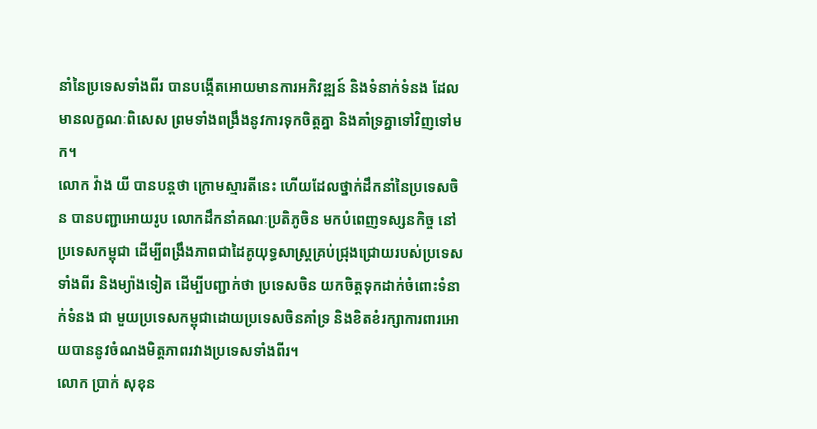នាំនៃប្រទេសទាំងពីរ បានបង្កើតអោយមានការអភិវឌ្ឍន៍ និងទំនាក់ទំនង ដែលមានលក្ខណៈពិសេស ព្រមទាំងពង្រឹងនូវការទុកចិត្តគ្នា និងគាំទ្រគ្នាទៅវិញទៅមក។
លោក វ៉ាង យី បានបន្តថា ក្រោមស្មារតីនេះ ហើយដែលថ្នាក់ដឹកនាំនៃប្រទេសចិន បានបញ្ជាអោយរូប លោកដឹកនាំគណៈប្រតិភូចិន មកបំពេញទស្សនកិច្ច នៅប្រទេសកម្ពុជា ដើម្បីពង្រឹងភាពជាដៃគូយុទ្ធសាស្ត្រគ្រប់ជ្រុងជ្រោយរបស់ប្រទេសទាំងពីរ និងម្យ៉ាងទៀត ដើម្បីបញ្ជាក់ថា ប្រទេសចិន យកចិត្តទុកដាក់ចំពោះទំនាក់ទំនង ជា មួយប្រទេសកម្ពុជាដោយប្រទេសចិនគាំទ្រ និងខិតខំរក្សាការពារអោយបាននូវចំណងមិត្តភាពរវាងប្រទេសទាំងពីរ។
លោក ប្រាក់ សុខុន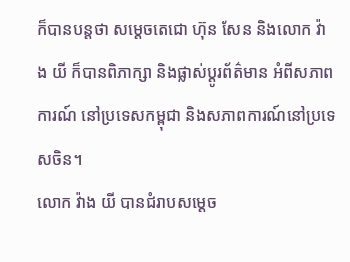ក៏បានបន្តថា សម្តេចតេជោ ហ៊ុន សែន និងលោក វ៉ាង យី ក៏បានពិភាក្សា និងផ្លាស់ប្តូរព័ត៌មាន អំពីសភាពការណ៍ នៅប្រទេសកម្ពុជា និងសភាពការណ៍នៅប្រទេសចិន។
លោក វ៉ាង យី បានជំរាបសម្តេច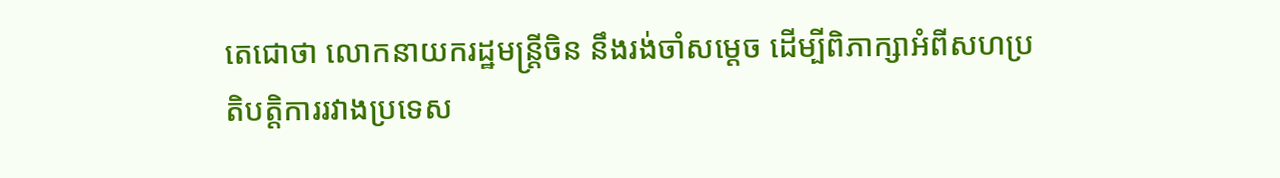តេជោថា លោកនាយករដ្ឋមន្ត្រីចិន នឹងរង់ចាំសម្តេច ដើម្បីពិភាក្សាអំពីសហប្រតិបត្តិការរវាងប្រទេស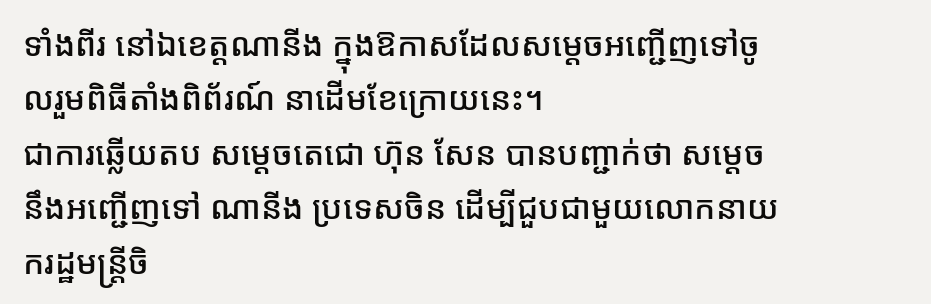ទាំងពីរ នៅឯខេត្តណានីង ក្នុងឱកាសដែលសម្តេចអញ្ជើញទៅចូលរួមពិធីតាំងពិព័រណ៍ នាដើមខែក្រោយនេះ។
ជាការឆ្លើយតប សម្តេចតេជោ ហ៊ុន សែន បានបញ្ជាក់ថា សម្តេចនឹងអញ្ជើញទៅ ណានីង ប្រទេសចិន ដើម្បីជួបជាមួយលោកនាយករដ្ឋមន្ត្រីចិ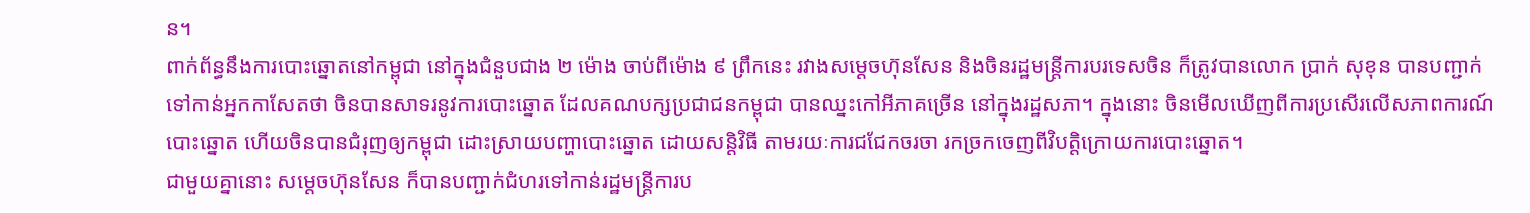ន។
ពាក់ព័ន្ធនឹងការបោះឆ្នោតនៅកម្ពុជា នៅក្នុងជំនួបជាង ២ ម៉ោង ចាប់ពីម៉ោង ៩ ព្រឹកនេះ រវាងសម្តេចហ៊ុនសែន និងចិនរដ្ឋមន្ត្រីការបរទេសចិន ក៏ត្រូវបានលោក ប្រាក់ សុខុន បានបញ្ជាក់ទៅកាន់អ្នកកាសែតថា ចិនបានសាទរនូវការបោះឆ្នោត ដែលគណបក្សប្រជាជនកម្ពុជា បានឈ្នះកៅអីភាគច្រើន នៅក្នុងរដ្ឋសភា។ ក្នុងនោះ ចិនមើលឃើញពីការប្រសើរលើសភាពការណ៍បោះឆ្នោត ហើយចិនបានជំរុញឲ្យកម្ពុជា ដោះស្រាយបញ្ហាបោះឆ្នោត ដោយសន្តិវិធី តាមរយៈការជជែកចរចា រកច្រកចេញពីវិបត្តិក្រោយការបោះឆ្នោត។
ជាមួយគ្នានោះ សម្តេចហ៊ុនសែន ក៏បានបញ្ជាក់ជំហរទៅកាន់រដ្ឋមន្ត្រីការប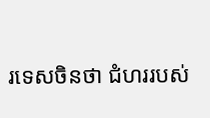រទេសចិនថា ជំហររបស់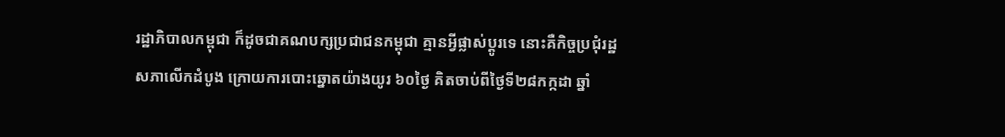រដ្ឋាភិបាលកម្ពុជា ក៏ដូចជាគណបក្សប្រជាជនកម្ពុជា គ្មានអ្វីផ្លាស់ប្តូរទេ នោះគឺកិច្ចប្រជុំរដ្ឋសភាលើកដំបូង ក្រោយការបោះឆ្នោតយ៉ាងយូរ ៦០ថ្ងៃ គិតចាប់ពីថ្ងៃទី២៨កក្កដា ឆ្នាំ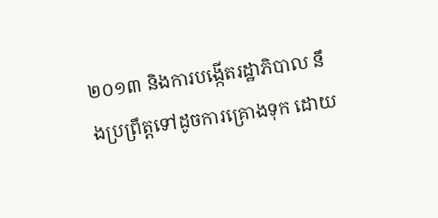២០១៣ និងការបង្កើតរដ្ឋាភិបាល នឹងប្រព្រឹត្តទៅដូចការគ្រោងទុក ដោយ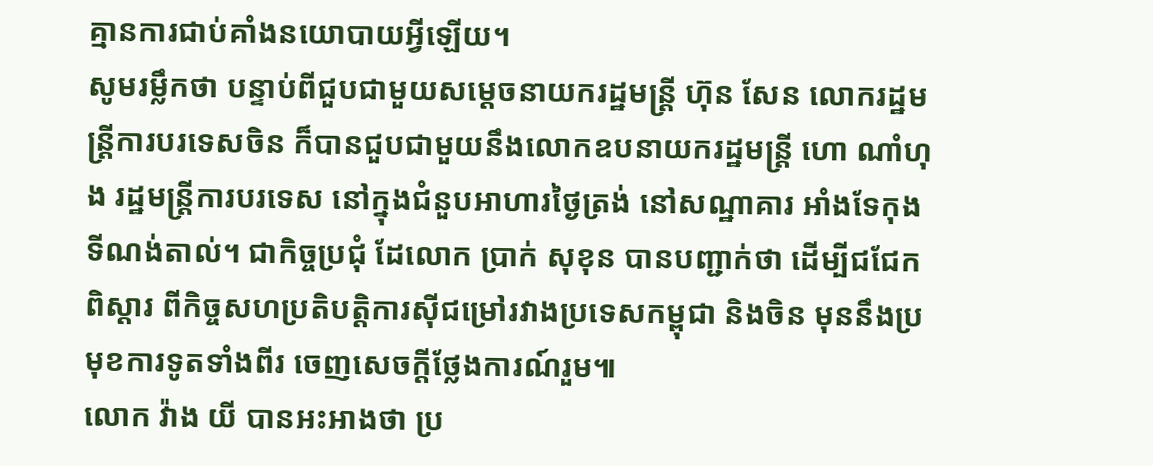គ្មានការជាប់គាំងនយោបាយអ្វីឡើយ។
សូមរម្លឹកថា បន្ទាប់ពីជួបជាមួយសម្តេចនាយករដ្ឋមន្ត្រី ហ៊ុន សែន លោករដ្ឋមន្ត្រីការបរទេសចិន ក៏បានជួបជាមួយនឹងលោកឧបនាយករដ្ឋមន្ត្រី ហោ ណាំហុង រដ្ឋមន្ត្រីការបរទេស នៅក្នុងជំនួបអាហារថ្ងៃត្រង់ នៅសណ្ឋាគារ អាំងទែកុងទីណង់តាល់។ ជាកិច្ចប្រជុំ ដែលោក ប្រាក់ សុខុន បានបញ្ជាក់ថា ដើម្បីជជែកពិស្តារ ពីកិច្ចសហប្រតិបត្តិការស៊ីជម្រៅរវាងប្រទេសកម្ពុជា និងចិន មុននឹងប្រមុខការទូតទាំងពីរ ចេញសេចក្តីថ្លែងការណ៍រួម៕
លោក វ៉ាង យី បានអះអាងថា ប្រ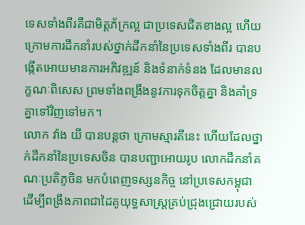ទេសទាំងពីរគឺជាមិត្តភ័ក្រល្អ ជាប្រទេសជិតខាងល្អ ហើយក្រោមការដឹកនាំរបស់ថ្នាក់ដឹកនាំនៃប្រទេសទាំងពីរ បានបង្កើតអោយមានការអភិវឌ្ឍន៍ និងទំនាក់ទំនង ដែលមានលក្ខណៈពិសេស ព្រមទាំងពង្រឹងនូវការទុកចិត្តគ្នា និងគាំទ្រគ្នាទៅវិញទៅមក។
លោក វ៉ាង យី បានបន្តថា ក្រោមស្មារតីនេះ ហើយដែលថ្នាក់ដឹកនាំនៃប្រទេសចិន បានបញ្ជាអោយរូប លោកដឹកនាំគណៈប្រតិភូចិន មកបំពេញទស្សនកិច្ច នៅប្រទេសកម្ពុជា ដើម្បីពង្រឹងភាពជាដៃគូយុទ្ធសាស្ត្រគ្រប់ជ្រុងជ្រោយរបស់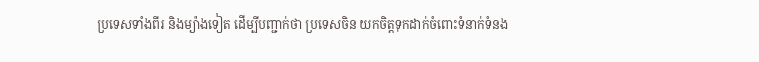ប្រទេសទាំងពីរ និងម្យ៉ាងទៀត ដើម្បីបញ្ជាក់ថា ប្រទេសចិន យកចិត្តទុកដាក់ចំពោះទំនាក់ទំនង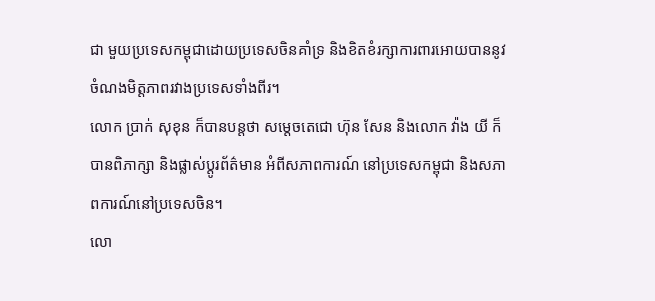ជា មួយប្រទេសកម្ពុជាដោយប្រទេសចិនគាំទ្រ និងខិតខំរក្សាការពារអោយបាននូវចំណងមិត្តភាពរវាងប្រទេសទាំងពីរ។
លោក ប្រាក់ សុខុន ក៏បានបន្តថា សម្តេចតេជោ ហ៊ុន សែន និងលោក វ៉ាង យី ក៏បានពិភាក្សា និងផ្លាស់ប្តូរព័ត៌មាន អំពីសភាពការណ៍ នៅប្រទេសកម្ពុជា និងសភាពការណ៍នៅប្រទេសចិន។
លោ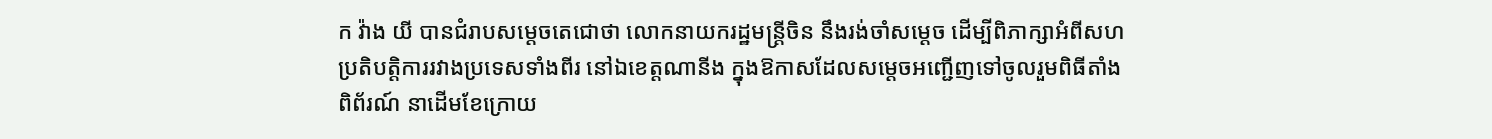ក វ៉ាង យី បានជំរាបសម្តេចតេជោថា លោកនាយករដ្ឋមន្ត្រីចិន នឹងរង់ចាំសម្តេច ដើម្បីពិភាក្សាអំពីសហប្រតិបត្តិការរវាងប្រទេសទាំងពីរ នៅឯខេត្តណានីង ក្នុងឱកាសដែលសម្តេចអញ្ជើញទៅចូលរួមពិធីតាំងពិព័រណ៍ នាដើមខែក្រោយ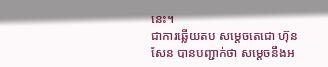នេះ។
ជាការឆ្លើយតប សម្តេចតេជោ ហ៊ុន សែន បានបញ្ជាក់ថា សម្តេចនឹងអ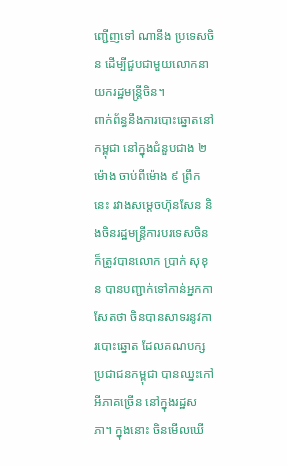ញ្ជើញទៅ ណានីង ប្រទេសចិន ដើម្បីជួបជាមួយលោកនាយករដ្ឋមន្ត្រីចិន។
ពាក់ព័ន្ធនឹងការបោះឆ្នោតនៅកម្ពុជា នៅក្នុងជំនួបជាង ២ ម៉ោង ចាប់ពីម៉ោង ៩ ព្រឹកនេះ រវាងសម្តេចហ៊ុនសែន និងចិនរដ្ឋមន្ត្រីការបរទេសចិន ក៏ត្រូវបានលោក ប្រាក់ សុខុន បានបញ្ជាក់ទៅកាន់អ្នកកាសែតថា ចិនបានសាទរនូវការបោះឆ្នោត ដែលគណបក្សប្រជាជនកម្ពុជា បានឈ្នះកៅអីភាគច្រើន នៅក្នុងរដ្ឋសភា។ ក្នុងនោះ ចិនមើលឃើ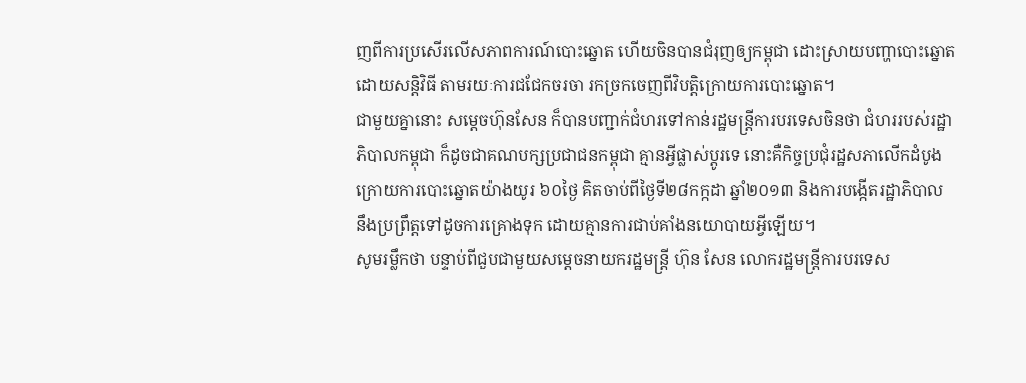ញពីការប្រសើរលើសភាពការណ៍បោះឆ្នោត ហើយចិនបានជំរុញឲ្យកម្ពុជា ដោះស្រាយបញ្ហាបោះឆ្នោត ដោយសន្តិវិធី តាមរយៈការជជែកចរចា រកច្រកចេញពីវិបត្តិក្រោយការបោះឆ្នោត។
ជាមួយគ្នានោះ សម្តេចហ៊ុនសែន ក៏បានបញ្ជាក់ជំហរទៅកាន់រដ្ឋមន្ត្រីការបរទេសចិនថា ជំហររបស់រដ្ឋាភិបាលកម្ពុជា ក៏ដូចជាគណបក្សប្រជាជនកម្ពុជា គ្មានអ្វីផ្លាស់ប្តូរទេ នោះគឺកិច្ចប្រជុំរដ្ឋសភាលើកដំបូង ក្រោយការបោះឆ្នោតយ៉ាងយូរ ៦០ថ្ងៃ គិតចាប់ពីថ្ងៃទី២៨កក្កដា ឆ្នាំ២០១៣ និងការបង្កើតរដ្ឋាភិបាល នឹងប្រព្រឹត្តទៅដូចការគ្រោងទុក ដោយគ្មានការជាប់គាំងនយោបាយអ្វីឡើយ។
សូមរម្លឹកថា បន្ទាប់ពីជួបជាមួយសម្តេចនាយករដ្ឋមន្ត្រី ហ៊ុន សែន លោករដ្ឋមន្ត្រីការបរទេស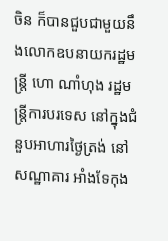ចិន ក៏បានជួបជាមួយនឹងលោកឧបនាយករដ្ឋមន្ត្រី ហោ ណាំហុង រដ្ឋមន្ត្រីការបរទេស នៅក្នុងជំនួបអាហារថ្ងៃត្រង់ នៅសណ្ឋាគារ អាំងទែកុង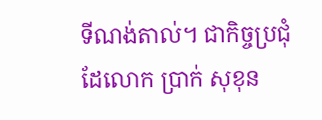ទីណង់តាល់។ ជាកិច្ចប្រជុំ ដែលោក ប្រាក់ សុខុន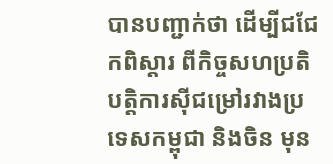បានបញ្ជាក់ថា ដើម្បីជជែកពិស្តារ ពីកិច្ចសហប្រតិបត្តិការស៊ីជម្រៅរវាងប្រទេសកម្ពុជា និងចិន មុន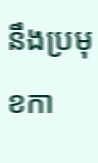នឹងប្រមុខកា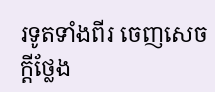រទូតទាំងពីរ ចេញសេចក្តីថ្លែង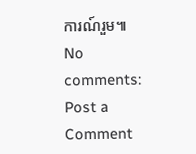ការណ៍រួម៕
No comments:
Post a Comment